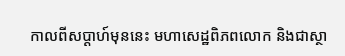កាលពីសប្ដាហ៍មុននេះ មហាសេដ្ឋពិភពលោក និងជាស្ថា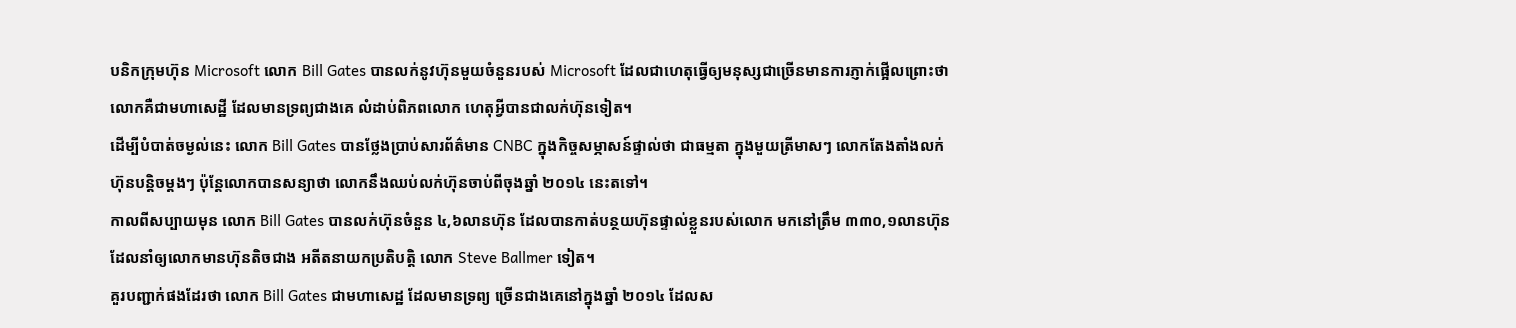បនិកក្រុមហ៊ុន Microsoft លោក Bill Gates បានលក់នូវហ៊ុនមួយចំនួនរបស់ Microsoft ដែលជាហេតុធ្វើឲ្យមនុស្សជាច្រើនមានការភ្ញាក់ផ្អើលព្រោះថា លោកគឺជាមហាសេដ្ឋី ដែលមានទ្រព្យជាងគេ លំដាប់ពិភពលោក ហេតុអ្វីបានជាលក់ហ៊ុនទៀត។
ដើម្បីបំបាត់ចម្ងល់នេះ លោក Bill Gates បានថ្លែងប្រាប់សារព័ត៌មាន CNBC ក្នុងកិច្ចសម្ភាសន៍ផ្ទាល់ថា ជាធម្មតា ក្នុងមួយត្រីមាសៗ លោកតែងតាំងលក់ ហ៊ុនបន្ដិចម្ដងៗ ប៉ុន្តែលោកបានសន្យាថា លោកនឹងឈប់លក់ហ៊ុនចាប់ពីចុងឆ្នាំ ២០១៤ នេះតទៅ។
កាលពីសប្បាយមុន លោក Bill Gates បានលក់ហ៊ុនចំនួន ៤,៦លានហ៊ុន ដែលបានកាត់បន្ថយហ៊ុនផ្ទាល់ខ្លួនរបស់លោក មកនៅត្រឹម ៣៣០,១លានហ៊ុន ដែលនាំឲ្យលោកមានហ៊ុនតិចជាង អតីតនាយកប្រតិបត្តិ លោក Steve Ballmer ទៀត។
គួរបញ្ជាក់ផងដែរថា លោក Bill Gates ជាមហាសេដ្ឋ ដែលមានទ្រព្យ ច្រើនជាងគេនៅក្នុងឆ្នាំ ២០១៤ ដែលស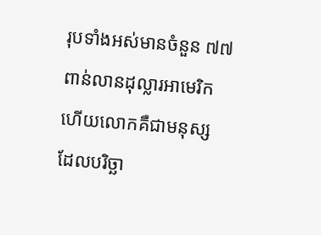រុបទាំងអស់មានចំនួន ៧៧ពាន់លានដុល្លារអាមេរិក ហើយលោកគឺជាមនុស្ស ដែលបរិច្ឆា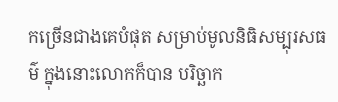កច្រើនជាងគេបំផុត សម្រាប់មូលនិធិសម្បុរសធម៌ ក្នុងនោះលោកក៏បាន បរិច្ឆាក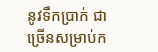នូវទឹកប្រាក់ ជាច្រើនសម្រាប់ក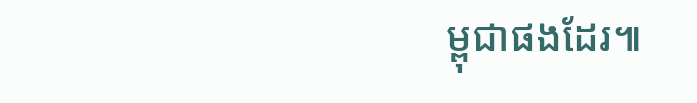ម្ពុជាផងដែរ៕